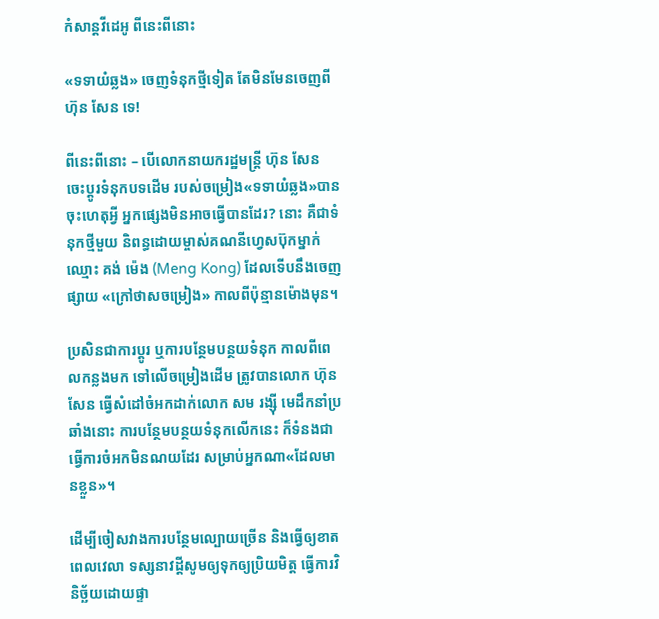កំសាន្ដវីដេអូ ពីនេះពីនោះ

«ទទាយំឆ្លង» ចេញទំនុកថ្មីទៀត តែមិនមែនចេញពី ហ៊ុន សែន ទេ!

ពីនេះពីនោះ – បើលោកនាយករដ្ឋមន្ត្រី ហ៊ុន សែន ចេះប្ដូរទំនុកបទដើម របស់ចម្រៀង«ទទាយំឆ្លង»បាន ចុះហេតុអ្វី អ្នកផ្សេងមិនអាចធ្វើបានដែរ? នោះ គឺជាទំនុកថ្មីមួយ និពន្ធដោយម្ចាស់គណនីហ្វេសប៊ុកម្នាក់ ឈ្មោះ គង់ ម៉េង (Meng Kong) ដែលទើបនឹងចេញផ្សាយ «ក្រៅថាសចម្រៀង» កាលពីប៉ុន្មានម៉ោងមុន។

ប្រសិនជាការប្ដូរ ឬការបន្ថែមបន្ថយទំនុក កាលពីពេលកន្លងមក ទៅលើចម្រៀងដើម ត្រូវបានលោក ហ៊ុន សែន ធ្វើសំដៅចំអកដាក់លោក សម រង្ស៊ី មេដឹកនាំប្រឆាំងនោះ ការបន្ថែមបន្ថយទំនុកលើកនេះ ក៏ទំនងជាធ្វើការចំអកមិនណយដែរ សម្រាប់អ្នកណា«ដែលមានខ្លួន»។

ដើម្បីចៀសវាងការបន្ថែមល្បោយច្រើន និងធ្វើឲ្យខាតពេលវេលា ទស្សនាវដ្ដីសូមឲ្យទុកឲ្យប្រិយមិត្ត ធ្វើការវិនិច្ឆ័យដោយផ្ទា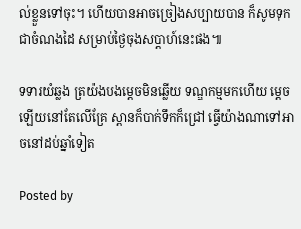ល់ខ្លួនទៅចុះ។ ហើយបានអាចច្រៀងសប្បាយបាន ក៏សូមទុកជាចំណងដៃ សម្រាប់ថ្ងៃចុងសប្ដាហ៍នេះផង៕

ទទារយំឆ្លង ត្រយ៉ងបងម្ដេចមិនឆ្លើយ ទណ្ឌកម្មមកហើយ ម្ដេចឡើយនៅតែលើគ្រែ ស្ពានក៏បាក់ទឹកក៏ជ្រៅ ធ្វើយ៉ាងណាទៅអាចនៅដប់ឆ្នាំទៀត

Posted by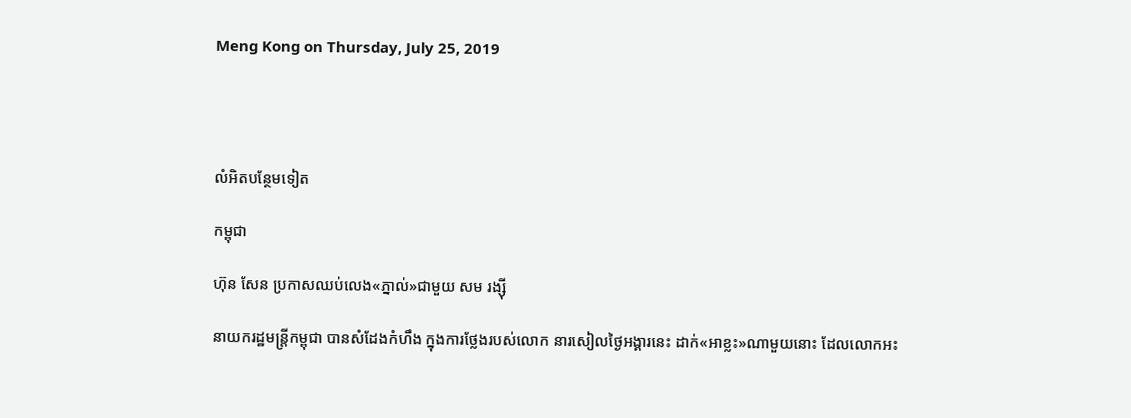Meng Kong on Thursday, July 25, 2019




លំអិតបន្ថែមទៀត

កម្ពុជា

ហ៊ុន សែន ប្រកាសឈប់លេង«ភ្នាល់»ជាមួយ សម រង្ស៊ី

នាយករដ្ឋមន្ត្រីកម្ពុជា បានសំដែងកំហឹង ក្នុងការថ្លែងរបស់លោក នារសៀលថ្ងៃអង្គារនេះ ដាក់«អាខ្លះ»ណាមួយនោះ ដែលលោកអះ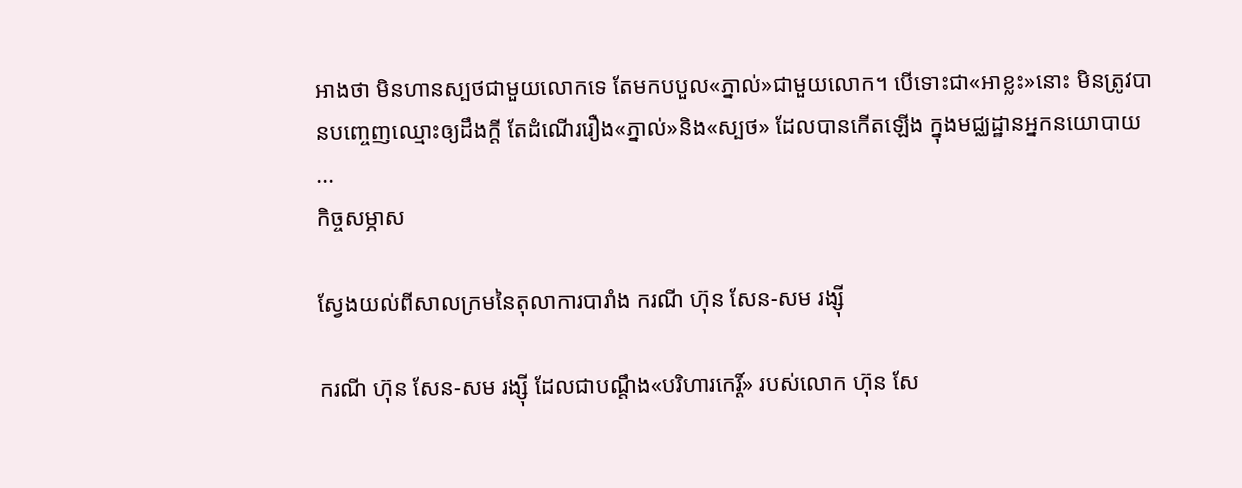អាងថា មិនហានស្បថជាមួយលោកទេ តែមកបបួល«ភ្នាល់»ជាមួយលោក។ បើទោះជា«អាខ្លះ»នោះ មិនត្រូវបានបញ្ចេញឈ្មោះឲ្យដឹងក្ដី តែដំណើររឿង«ភ្នាល់»និង«ស្បថ» ដែលបានកើតឡើង ក្នុងមជ្ឈដ្ឋានអ្នកនយោបាយ ...
កិច្ចសម្ភាស

ស្វែងយល់ពីសាលក្រមនៃតុលាការបារាំង ករណី ហ៊ុន សែន-សម រង្ស៊ី

ករណី ហ៊ុន សែន-សម រង្ស៊ី ដែលជាបណ្ដឹង«បរិហារកេរ្ដិ៍» របស់លោក ហ៊ុន សែ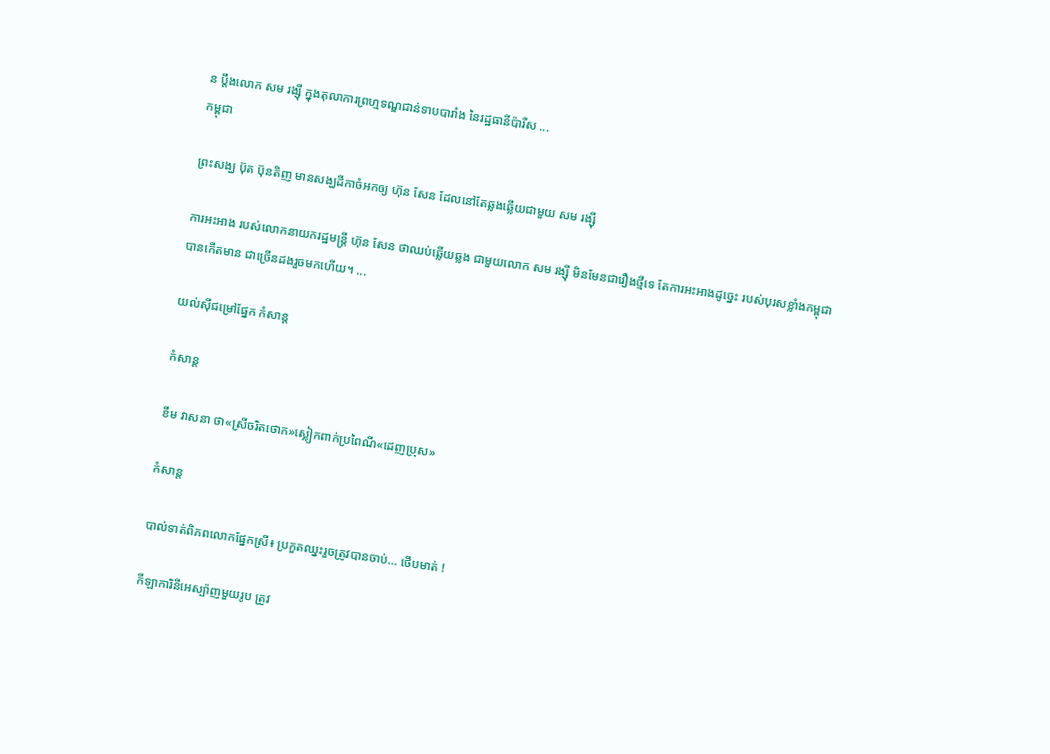ន ប្ដឹងលោក សម រង្ស៊ី ក្នុងតុលាការព្រហ្មទណ្ឌជាន់ទាបបារាំង នៃរដ្ឋធានីប៉ារីស ...
កម្ពុជា

ព្រះសង្ឃ ប៊ុត ប៊ុនតិញ មានសង្ឃដីកាចំអកឲ្យ ហ៊ុន សែន ដែលនៅតែឆ្លងឆ្លើយជាមួយ សម រង្ស៊ី

ការអះអាង របស់លោកនាយករដ្ឋមន្ត្រី ហ៊ុន សែន ថាឈប់ឆ្លើយឆ្លង ជាមួយលោក សម រង្ស៊ី មិនមែនជារឿងថ្មីទេ តែការអះអាងដូច្នេះ របស់បុរសខ្លាំងកម្ពុជា បានកើតមាន ជាច្រើនដងរួចមកហើយ។ ...

យល់ស៊ីជម្រៅផ្នែក កំសាន្ដ

កំសាន្ដ

ខឹម វាសនា ថា«ស្រីចរិតថោក»ស្លៀកពាក់ប្រពៃណី«ដេញប្រុស»

កំសាន្ដ

បាល់ទាត់ពិភពលោកផ្នែកស្រី៖ ប្រកួតឈ្នះរួចត្រូវបានចាប់… ថើបមាត់ !

កីឡាការិនីអេស្ប៉ាញមួយរូប ត្រូវ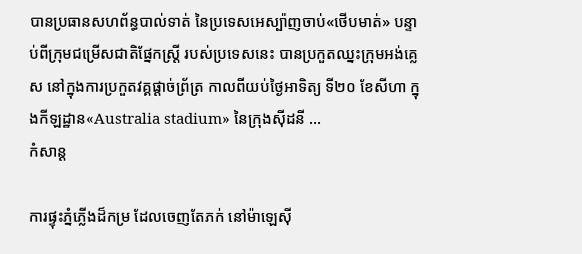បានប្រធានសហព័ន្ធបាល់ទាត់ នៃប្រទេសអេស្ប៉ាញចាប់«ថើបមាត់» បន្ទាប់ពីក្រុមជម្រើសជាតិផ្នែកស្ត្រី របស់ប្រទេសនេះ បានប្រកួតឈ្នះក្រុមអង់គ្លេស នៅក្នុងការប្រកួតវគ្គផ្ដាច់ព្រ័ត្រ កាលពីយប់ថ្ងៃអាទិត្យ ទី២០ ខែសីហា ក្នុងកីឡដ្ឋាន«Australia stadium» នៃក្រុងស៊ីដនី ...
កំសាន្ដ

ការផ្ទុះភ្នំភ្លើងដ៏កម្រ ដែលចេញតែភក់ នៅម៉ាឡេស៊ី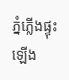ភ្នំភ្លើងផ្ទុះឡើង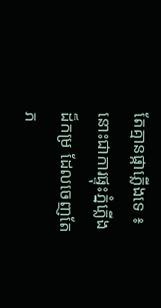តែគ្មានផ្កាភ្លើងទេ ៖ នោះជាការផ្ទុះភ្នំភ្លើងដ៏កម្រ ដែលចេញតែភ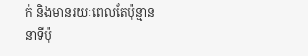ក់ និងមានរយៈពេលតែប៉ុន្មាននាទីប៉ុ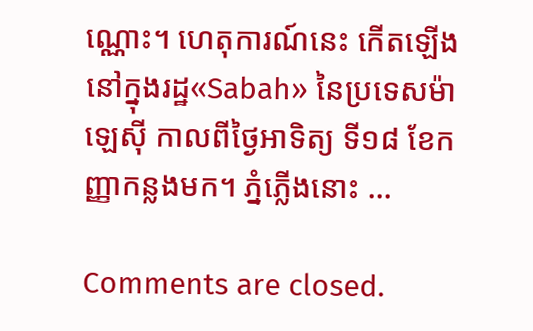ណ្ណោះ។ ហេតុការណ៍នេះ កើតឡើងនៅក្នុងរដ្ឋ«Sabah» នៃប្រទេសម៉ាឡេស៊ី កាលពីថ្ងៃអាទិត្យ ទី១៨ ខែកញ្ញាកន្លងមក។ ភ្នំភ្លើងនោះ ...

Comments are closed.